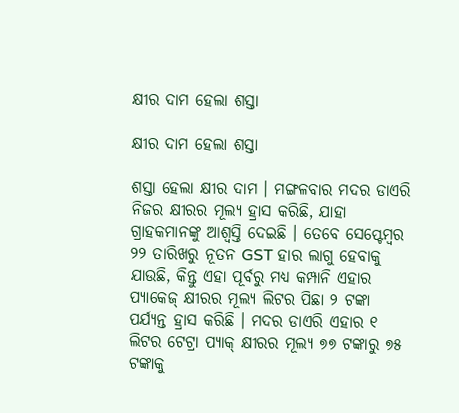କ୍ଷୀର ଦାମ ହେଲା ଶସ୍ତା

କ୍ଷୀର ଦାମ ହେଲା ଶସ୍ତା

ଶସ୍ତା ହେଲା କ୍ଷୀର ଦାମ । ମଙ୍ଗଳବାର ମଦର ଡାଏରି ନିଜର କ୍ଷୀରର ମୂଲ୍ୟ ହ୍ରାସ କରିଛି, ଯାହା ଗ୍ରାହକମାନଙ୍କୁ ଆଶ୍ୱସ୍ତି ଦେଇଛି । ତେବେ ସେପ୍ଟେମ୍ବର ୨୨ ତାରିଖରୁ ନୂତନ GST ହାର ଲାଗୁ ହେବାକୁ ଯାଉଛି, କିନ୍ତୁ ଏହା ପୂର୍ବରୁ ମଧ୍ୟ କମ୍ପାନି ଏହାର ପ୍ୟାକେଜ୍ କ୍ଷୀରର ମୂଲ୍ୟ ଲିଟର ପିଛା ୨ ଟଙ୍କା ପର୍ଯ୍ୟନ୍ତ ହ୍ରାସ କରିଛି । ମଦର ଡାଏରି ଏହାର ୧ ଲିଟର ଟେଟ୍ରା ପ୍ୟାକ୍ କ୍ଷୀରର ମୂଲ୍ୟ ୭୭ ଟଙ୍କାରୁ ୭୫ ଟଙ୍କାକୁ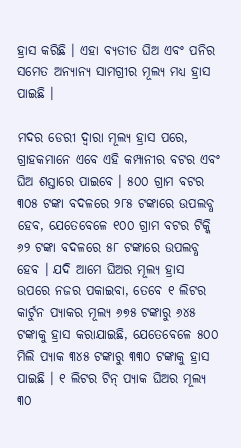ହ୍ରାସ କରିଛି । ଏହା ବ୍ୟତୀତ ଘିଅ ଏବଂ ପନିର ସମେତ ଅନ୍ୟାନ୍ୟ ସାମଗ୍ରୀର ମୂଲ୍ୟ ମଧ୍ୟ ହ୍ରାସ ପାଇଛି ।

ମଦର ଡେରୀ ଦ୍ୱାରା ମୂଲ୍ୟ ହ୍ରାସ ପରେ, ଗ୍ରାହକମାନେ ଏବେ ଏହି କମ୍ପାନୀର ବଟର ଏବଂ ଘିଅ ଶସ୍ତାରେ ପାଇବେ । ୫୦୦ ଗ୍ରାମ ବଟର ୩୦୫ ଟଙ୍କା ବଦଳରେ ୨୮୫ ଟଙ୍କାରେ ଉପଲବ୍ଧ ହେବ, ଯେତେବେଳେ ୧୦୦ ଗ୍ରାମ ବଟର ଟିକ୍କି ୬୨ ଟଙ୍କା ବଦଳରେ ୫୮ ଟଙ୍କାରେ ଉପଲବ୍ଧ ହେବ । ଯଦି ଆମେ ଘିଅର ମୂଲ୍ୟ ହ୍ରାସ ଉପରେ ନଜର ପକାଇବା, ତେବେ ୧ ଲିଟର କାର୍ଟୁନ ପ୍ୟାକର ମୂଲ୍ୟ ୬୭୫ ଟଙ୍କାରୁ ୬୪୫ ଟଙ୍କାକୁ ହ୍ରାସ କରାଯାଇଛି, ଯେତେବେଳେ ୫୦୦ ମିଲି ପ୍ୟାକ ୩୪୫ ଟଙ୍କାରୁ ୩୩୦ ଟଙ୍କାକୁ ହ୍ରାସ ପାଇଛି । ୧ ଲିଟର ଟିନ୍ ପ୍ୟାକ ଘିଅର ମୂଲ୍ୟ ୩୦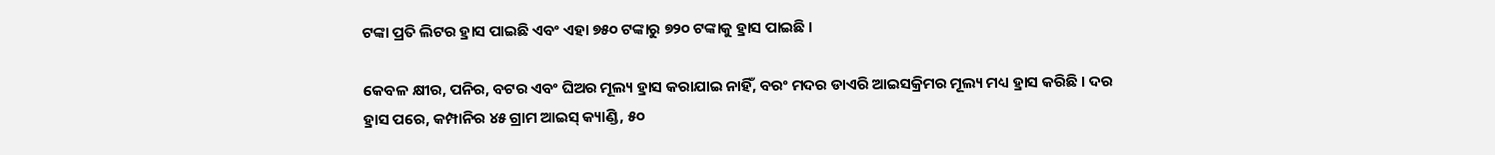ଟଙ୍କା ପ୍ରତି ଲିଟର ହ୍ରାସ ପାଇଛି ଏବଂ ଏହା ୭୫୦ ଟଙ୍କାରୁ ୭୨୦ ଟଙ୍କାକୁ ହ୍ରାସ ପାଇଛି ।

କେବଳ କ୍ଷୀର, ପନିର, ବଟର ଏବଂ ଘିଅର ମୂଲ୍ୟ ହ୍ରାସ କରାଯାଇ ନାହିଁ, ବରଂ ମଦର ଡାଏରି ଆଇସକ୍ରିମର ମୂଲ୍ୟ ମଧ୍ୟ ହ୍ରାସ କରିଛି । ଦର ହ୍ରାସ ପରେ, କମ୍ପାନିର ୪୫ ଗ୍ରାମ ଆଇସ୍ କ୍ୟାଣ୍ଡି, ୫୦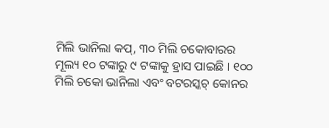ମିଲି ଭାନିଲା କପ୍, ୩୦ ମିଲି ଚକୋବାରର ମୂଲ୍ୟ ୧୦ ଟଙ୍କାରୁ ୯ ଟଙ୍କାକୁ ହ୍ରାସ ପାଇଛି । ୧୦୦ ମିଲି ଚକୋ ଭାନିଲା ଏବଂ ବଟରସ୍କଚ୍ କୋନର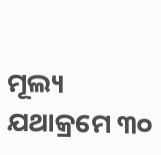ମୂଲ୍ୟ ଯଥାକ୍ରମେ ୩୦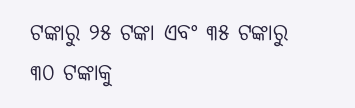ଟଙ୍କାରୁ ୨୫ ଟଙ୍କା ଏବଂ ୩୫ ଟଙ୍କାରୁ ୩୦ ଟଙ୍କାକୁ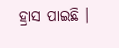ହ୍ରାସ ପାଇଛି ।